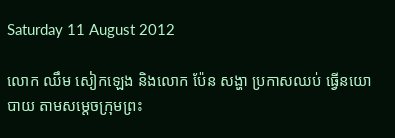Saturday 11 August 2012

លោក ឈឹម សៀកឡេង និងលោក ប៉ែន សង្ហា ប្រកាសឈប់ ធ្វើនយោបាយ តាមសម្តេចក្រុមព្រះ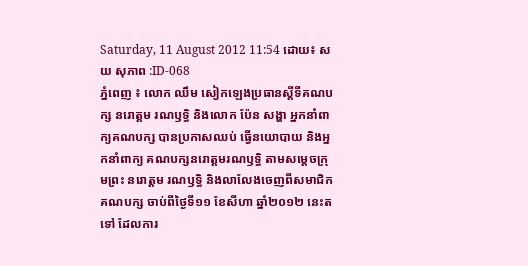Saturday, 11 August 2012 11:54 ដោយ៖ សយ សុភាព :ID-068
ភ្នំពេញ ៖ លោក ឈឹម សៀកឡេងប្រធានស្តីទីគណបក្ស នរោត្តម រណឫទ្ធិ និងលោក ប៉ែន សង្ហា អ្នកនាំពាក្យគណបក្ស បានប្រកាសឈប់ ធ្វើនយោបាយ និងអ្នកនាំពាក្យ គណបក្សនរោត្តមរណឫទ្ធិ តាមសម្តេចក្រុមព្រះ នរោត្តម រណឫទ្ធិ និងលាលែងចេញពីសមាជិកគណបក្ស ចាប់ពីថ្ងៃទី១១ ខែសីហា ឆ្នាំ២០១២ នេះតទៅ ដែលការ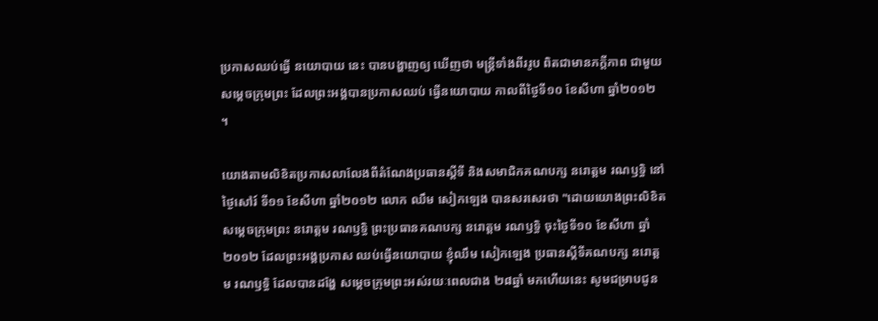ប្រកាសឈប់ធ្វើ នយោបាយ នេះ បានបង្ហាញឲ្យ ឃើញថា មន្ត្រីទាំងពីររូប ពិតជាមានភក្តីភាព ជាមួយសម្តេចក្រុមព្រះ ដែលព្រះអង្គបានប្រកាសឈប់ ធ្វើនយោបាយ កាលពីថ្ងៃទី១០ ខែសីហា ឆ្នាំ២០១២ ។

យោងតាមលិខិតប្រកាសលាលែងពីតំណែងប្រធានស្តីទី និងសមាជិកគណបក្ស នរោត្តម រណឫទ្ធិ នៅថ្ងៃសៅរ៍ ទី១១ ខែសីហា ឆ្នាំ២០១២ លោក ឈឹម សៀកឡេង បានសរសេរថា "ដោយយោងព្រះលិខិតសម្តេចក្រុមព្រះ នរោត្តម រណឫទ្ធិ ព្រះប្រធានគណបក្ស នរោត្តម រណឫទ្ធិ ចុះថ្ងៃទី១០ ខែសីហា ឆ្នាំ២០១២ ដែលព្រះអង្គប្រកាស ឈប់ធ្វើនយោបាយ ខ្ញុំឈឹម សៀកឡេង ប្រធានស្តីទីគណបក្ស នរោត្តម រណឫទ្ធិ ដែលបានដង្ហែ សម្តេចក្រុមព្រះអស់រយៈពេលជាង ២៨ឆ្នាំ មកហើយនេះ សូមជម្រាបជូន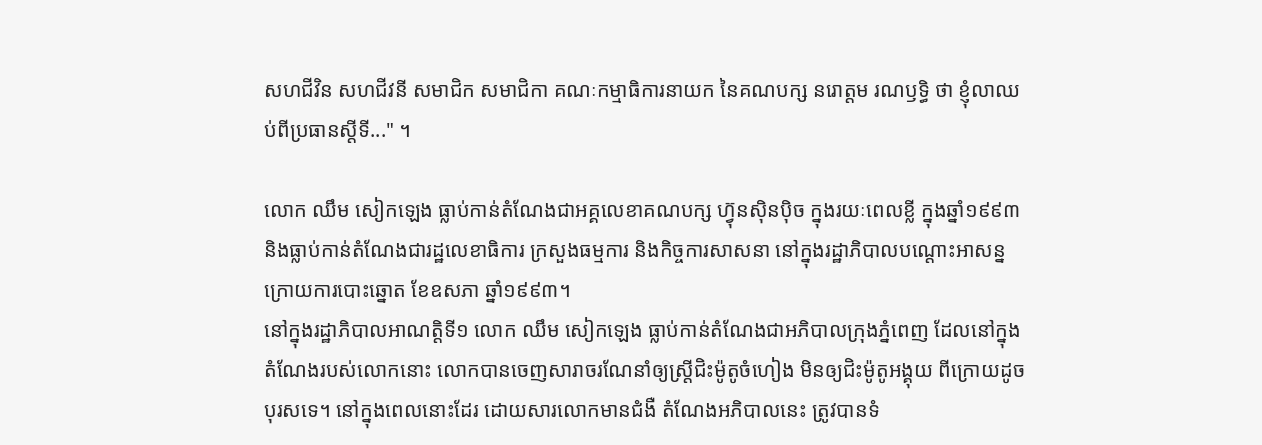សហជីវិន សហជីវនី សមាជិក សមាជិកា គណៈកម្មាធិការនាយក នៃគណបក្ស នរោត្តម រណឫទ្ធិ ថា ខ្ញុំលាឈប់ពីប្រធានស្តីទី..." ។

លោក ឈឹម សៀកឡេង ធ្លាប់កាន់តំណែងជាអគ្គលេខាគណបក្ស ហ៊្វុនស៊ិនប៉ិច ក្នុងរយៈពេលខ្លី ក្នុងឆ្នាំ១៩៩៣ និងធ្លាប់កាន់តំណែងជារដ្ឋលេខាធិការ ក្រសួងធម្មការ និងកិច្ចការសាសនា នៅក្នុងរដ្ឋាភិបាលបណ្តោះអាសន្ន ក្រោយការបោះឆ្នោត ខែឧសភា ឆ្នាំ១៩៩៣។
នៅក្នុងរដ្ឋាភិបាលអាណត្តិទី១ លោក ឈឹម សៀកឡេង ធ្លាប់កាន់តំណែងជាអភិបាលក្រុងភ្នំពេញ ដែលនៅក្នុងតំណែងរបស់លោកនោះ លោកបានចេញសារាចរណែនាំឲ្យស្ត្រីជិះម៉ូតូចំហៀង មិនឲ្យជិះម៉ូតូអង្គុយ ពីក្រោយដូចបុរសទេ។ នៅក្នុងពេលនោះដែរ ដោយសារលោកមានជំងឺ តំណែងអភិបាលនេះ ត្រូវបានទំ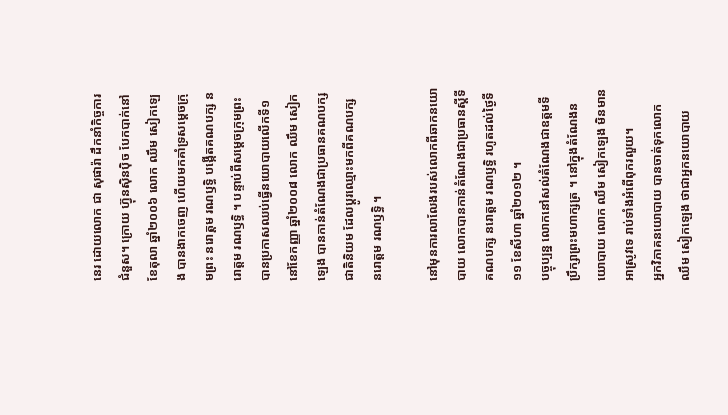នេរ ដោយលោក ជា សុផារ៉ា ដឹកនាំកិច្ចការជំនួស។ ក្រោយ ហ៊្វុនស៊ិនប៉ិច បែកបាក់នៅខែតុលា ឆ្នាំ២០០៦ លោក ឈឹម សៀកឡេង បានងាកចេញ ហើយមកគាំទ្រសម្តេចក្រុមព្រះ នរោត្តម រណឫទ្ធិ បង្កើតគណបក្ស នរោត្តម រណឫទ្ធិ ។ បន្ទាប់ពីសម្តេចក្រុមព្រះ បានប្រកាសឈប់ធ្វើនយោបាយលើកទី១ នៅខែកញ្ញា ឆ្នាំ២០០៨ លោក ឈឹម សៀកឡេង បានកាន់តំណែងជាប្រធានគណបក្ស ជាតិនិយម ដែលប្តូរឈ្មោះមកពីគណបក្ស នរោត្តម រណឫទ្ធិ ។

នៅមុនការលាលែងរបស់លោកពីឆាកនយោបាយ លោកបានកាន់តំណែងជាប្រធានស្តីទី គណបក្ស នរោត្តម រណឫទ្ធិ រហូតដល់ថ្ងៃទី១១ ខែសីហា ឆ្នាំ២០១២ ។
បច្ចុប្បន្ន លោកនៅសល់តំណែងជាឧត្តមទីប្រឹក្សាព្រះមហាក្សត្រ ។ នៅក្នុងតំណែងនយោបាយ លោក ឈឹម សៀកឡេង មិនមានអាស្រូវទេ រាប់ទាំងអំពើពុករលួយ។
អ្នកវិភាគនយោបាយ បានចាត់ទុកលោក ឈឹម សៀកឡេង ថាជាអ្នកនយោបាយ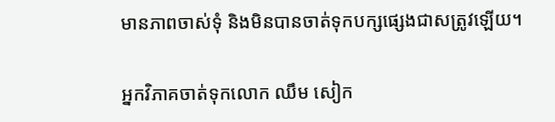មានភាពចាស់ទុំ និងមិនបានចាត់ទុកបក្សផ្សេងជាសត្រូវឡើយ។

អ្នកវិភាគចាត់ទុកលោក ឈឹម សៀក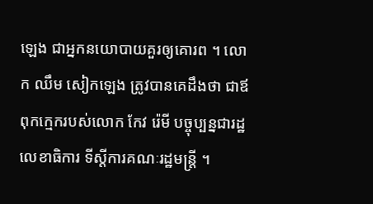ឡេង ជាអ្នកនយោបាយគួរឲ្យគោរព ។ លោក ឈឹម សៀកឡេង ត្រូវបានគេដឹងថា ជាឪពុកក្មេករបស់លោក កែវ រ៉េមី បច្ចុប្បន្នជារដ្ឋលេខាធិការ ទីស្តីការគណៈរដ្ឋមន្ត្រី ។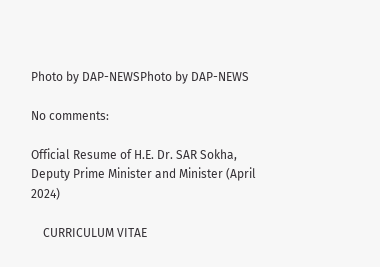Photo by DAP-NEWSPhoto by DAP-NEWS

No comments:

Official Resume of H.E. Dr. SAR Sokha, Deputy Prime Minister and Minister (April 2024)

    CURRICULUM VITAE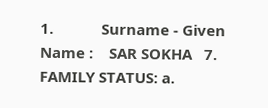1.            Surname - Given Name :    SAR SOKHA   7.            FAMILY STATUS: a.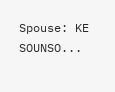Spouse: KE SOUNSO...